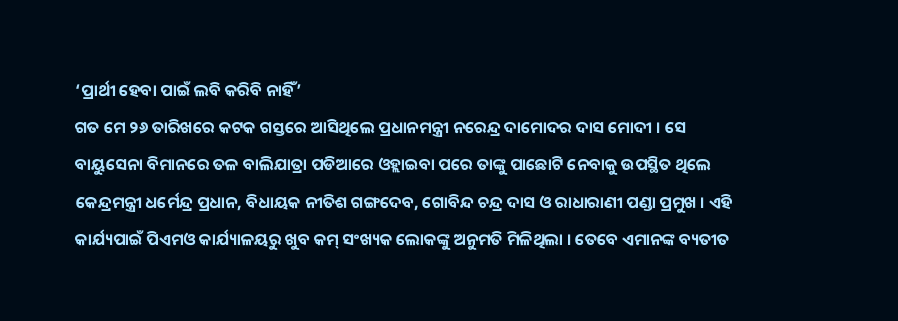‘ପ୍ରାର୍ଥୀ ହେବା ପାଇଁ ଲବି କରିବି ନାହିଁ’
ଗତ ମେ ୨୬ ତାରିଖରେ କଟକ ଗସ୍ତରେ ଆସିଥିଲେ ପ୍ରଧାନମନ୍ତ୍ରୀ ନରେନ୍ଦ୍ର ଦାମୋଦର ଦାସ ମୋଦୀ । ସେ ବାୟୁସେନା ବିମାନରେ ତଳ ବାଲିଯାତ୍ରା ପଡିଆରେ ଓହ୍ଲାଇବା ପରେ ତାଙ୍କୁ ପାଛୋଟି ନେବାକୁ ଉପସ୍ଥିତ ଥିଲେ କେନ୍ଦ୍ରମନ୍ତ୍ରୀ ଧର୍ମେନ୍ଦ୍ର ପ୍ରଧାନ, ବିଧାୟକ ନୀତିଶ ଗଙ୍ଗଦେବ, ଗୋବିନ୍ଦ ଚନ୍ଦ୍ର ଦାସ ଓ ରାଧାରାଣୀ ପଣ୍ଡା ପ୍ରମୁଖ । ଏହି କାର୍ଯ୍ୟପାଇଁ ପିଏମଓ କାର୍ଯ୍ୟାଳୟରୁ ଖୁବ କମ୍ ସଂଖ୍ୟକ ଲୋକଙ୍କୁ ଅନୁମତି ମିଳିଥିଲା । ତେବେ ଏମାନଙ୍କ ବ୍ୟତୀତ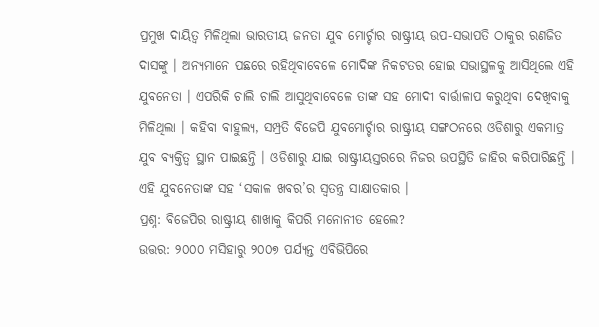ପ୍ରମୁଖ ଦାୟିତ୍ୱ ମିଳିଥିଲା ଭାରତୀୟ ଜନତା ଯୁବ ମୋର୍ଚ୍ଚାର ରାଷ୍ଟ୍ରୀୟ ଉପ-ସଭାପତି ଠାକୁର ରଣଜିତ ଦାସଙ୍କୁ । ଅନ୍ୟମାନେ ପଛରେ ରହିଥିବାବେଳେ ମୋଦିଙ୍କ ନିକଟତର ହୋଇ ସଭାସ୍ଥଳକୁ ଆସିଥିଲେ ଏହି ଯୁବନେତା । ଏପରିକି ଚାଲି ଚାଲି ଆସୁଥିବାବେଳେ ତାଙ୍କ ସହ ମୋଦୀ ବାର୍ତ୍ତାଳାପ କରୁଥିବା ଦେଖିବାକୁ ମିଳିଥିଲା । କହିବା ବାହୁଲ୍ୟ, ସମ୍ପ୍ରତି ବିଜେପି ଯୁବମୋର୍ଚ୍ଚାର ରାଷ୍ଟ୍ରୀୟ ସଙ୍ଗଠନରେ ଓଡିଶାରୁ ଏକମାତ୍ର ଯୁବ ବ୍ୟକ୍ତିତ୍ୱ ସ୍ଥାନ ପାଇଛନ୍ତି । ଓଡିଶାରୁ ଯାଇ ରାଷ୍ଟ୍ରୀୟସ୍ତରରେ ନିଜର ଉପସ୍ଥିତି ଜାହିର କରିପାରିଛନ୍ତି । ଏହି ଯୁବନେତାଙ୍କ ସହ ‘ସକାଳ ଖବର’ର ସ୍ୱତନ୍ତ୍ର ସାକ୍ଷାତକାର ।
ପ୍ରଶ୍ନ: ବିଜେପିର ରାଷ୍ଟ୍ରୀୟ ଶାଖାକୁ କିପରି ମନୋନୀତ ହେଲେ?
ଉତ୍ତର: ୨୦୦୦ ମସିହାରୁ ୨୦୦୭ ପର୍ଯ୍ୟନ୍ତ ଏବିଭିପିରେ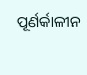ପୂର୍ଣର୍କାଳୀନ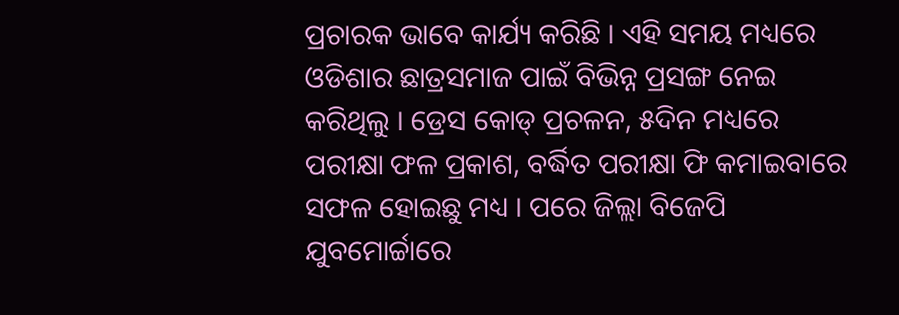ପ୍ରଚାରକ ଭାବେ କାର୍ଯ୍ୟ କରିଛି । ଏହି ସମୟ ମଧ୍ୟରେ ଓଡିଶାର ଛାତ୍ରସମାଜ ପାଇଁ ବିଭିନ୍ନ ପ୍ରସଙ୍ଗ ନେଇ କରିଥିଲୁ । ଡ୍ରେସ କୋଡ୍ ପ୍ରଚଳନ, ୫ଦିନ ମଧ୍ୟରେ ପରୀକ୍ଷା ଫଳ ପ୍ରକାଶ, ବର୍ଦ୍ଧିତ ପରୀକ୍ଷା ଫି କମାଇବାରେ ସଫଳ ହୋଇଛୁ ମଧ୍ୟ । ପରେ ଜିଲ୍ଲା ବିଜେପି ଯୁବମୋର୍ଚ୍ଚାରେ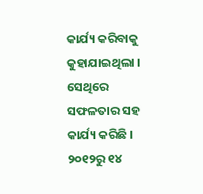କାର୍ଯ୍ୟ କରିବାକୁ କୁହାଯାଇଥିଲା । ସେଥିରେ ସଫଳତାର ସହ କାର୍ଯ୍ୟ କରିଛି । ୨୦୧୨ରୁ ୧୪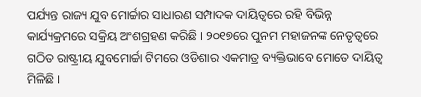ପର୍ଯ୍ୟନ୍ତ ରାଜ୍ୟ ଯୁବ ମୋର୍ଚ୍ଚାର ସାଧାରଣ ସମ୍ପାଦକ ଦାୟିତ୍ୱରେ ରହି ବିଭିନ୍ନ କାର୍ଯ୍ୟକ୍ରମରେ ସକ୍ରିୟ ଅଂଶଗ୍ରହଣ କରିଛି । ୨୦୧୭ରେ ପୁନମ ମହାଜନଙ୍କ ନେତୃତ୍ୱରେ ଗଠିତ ରାଷ୍ଟ୍ରୀୟ ଯୁବମୋର୍ଚ୍ଚା ଟିମରେ ଓଡିଶାର ଏକମାତ୍ର ବ୍ୟକ୍ତିଭାବେ ମୋତେ ଦାୟିତ୍ୱ ମିଳିଛି ।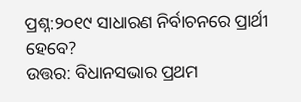ପ୍ରଶ୍ନ:୨୦୧୯ ସାଧାରଣ ନିର୍ବାଚନରେ ପ୍ରାର୍ଥୀ ହେବେ?
ଉତ୍ତର: ବିଧାନସଭାର ପ୍ରଥମ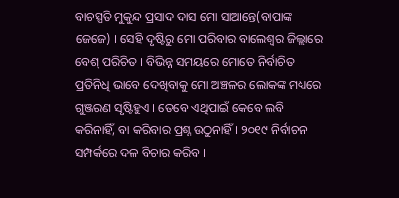ବାଚସ୍ପତି ମୁକୁନ୍ଦ ପ୍ରସାଦ ଦାସ ମୋ ସାଆନ୍ତେ(ବାପାଙ୍କ ଜେଜେ) । ସେହି ଦୃଷ୍ଟିରୁ ମୋ ପରିବାର ବାଲେଶ୍ୱର ଜିଲ୍ଲାରେ ବେଶ୍ ପରିଚିତ । ବିଭିନ୍ନ ସମୟରେ ମୋତେ ନିର୍ବାଚିତ ପ୍ରତିନିଧି ଭାବେ ଦେଖିବାକୁ ମୋ ଅଞ୍ଚଳର ଲୋକଙ୍କ ମଧ୍ୟରେ ଗୁଞ୍ଜରଣ ସୃଷ୍ଟିହୁଏ । ତେବେ ଏଥିପାଇଁ କେବେ ଲବି କରିନାହିଁ, ବା କରିବାର ପ୍ରଶ୍ନ ଉଠୁନାହିଁ । ୨୦୧୯ ନିର୍ବାଚନ ସମ୍ପର୍କରେ ଦଳ ବିଚାର କରିବ ।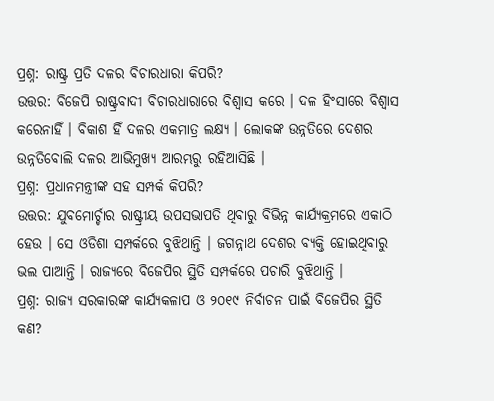ପ୍ରଶ୍ନ: ରାଷ୍ଟ୍ର ପ୍ରତି ଦଳର ବିଚାରଧାରା କିପରି?
ଉତ୍ତର: ବିଜେପି ରାଷ୍ଟ୍ରବାଦୀ ବିଚାରଧାରାରେ ବିଶ୍ୱାସ କରେ । ଦଳ ହିଂସାରେ ବିଶ୍ୱାସ କରେନାହିଁ । ବିକାଶ ହିଁ ଦଳର ଏକମାତ୍ର ଲକ୍ଷ୍ୟ । ଲୋକଙ୍କ ଉନ୍ନତିରେ ଦେଶର ଉନ୍ନତିବୋଲି ଦଳର ଆଭିମୁଖ୍ୟ ଆରମ୍ଭରୁ ରହିଆସିଛି ।
ପ୍ରଶ୍ନ: ପ୍ରଧାନମନ୍ତ୍ରୀଙ୍କ ସହ ସମ୍ପର୍କ କିପରି?
ଉତ୍ତର: ଯୁବମୋର୍ଚ୍ଚାର ରାଷ୍ଟ୍ରୀୟ ଉପସଭାପତି ଥିବାରୁ ବିଭିନ୍ନ କାର୍ଯ୍ୟକ୍ରମରେ ଏକାଠି ହେଉ । ସେ ଓଡିଶା ସମ୍ପର୍କରେ ବୁଝିଥାନ୍ତି । ଜଗନ୍ନାଥ ଦେଶର ବ୍ୟକ୍ତି ହୋଇଥିବାରୁ ଭଲ ପାଆନ୍ତି । ରାଜ୍ୟରେ ବିଜେପିର ସ୍ଥିତି ସମ୍ପର୍କରେ ପଚାରି ବୁଝିଥାନ୍ତି ।
ପ୍ରଶ୍ନ: ରାଜ୍ୟ ସରକାରଙ୍କ କାର୍ଯ୍ୟକଳାପ ଓ ୨୦୧୯ ନିର୍ବାଚନ ପାଇଁ ବିଜେପିର ସ୍ଥିତି କଣ?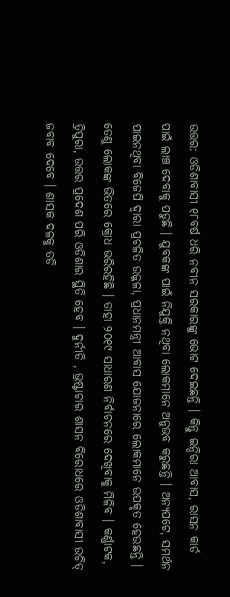ଉତ୍ତର: ଓଡିଶାବାସୀ ୧୮ବର୍ଷ ଧରି ନବୀନ ସରକାରଙ୍କୁ ଭୋଟ ଦେଇଛନ୍ତି । କିନ୍ତୁ ଇନ୍ଦିରା ଆବାସ, ରାସନ କାର୍ଡ ପାଇଁ ଲାଞ୍ଚ ଦେବାକୁ ପଡୁଛି । ଯୁବକଙ୍କ ପାଇଁ ନିଯୁକ୍ତି ନଥିବା ଲୋକମାନେ ଅନୁଭବ କରୁଛନ୍ତି । ଅନ୍ୟପଟେ, ସମର୍ଥନ ପାଇନଥିବା ବିଜେପି ଦ୍ୱାରା ପ୍ରଚଳିତ ଉଜ୍ଜଳା, ପ୍ରଧାନମନ୍ତ୍ରୀ ଆବାସ ଯୋଜନାରେ ଲୋକମାନେ ଉପକୃତ ହେଉଛନ୍ତି । ତେଣୁ ଲୋକଙ୍କ ଭିତରେ କ୍ରୋଧ ଭରିରହିଛି । ତାହା ୨୦୧୯ ସାଧାରଣ ନିର୍ବାଚନରେ ଦେଖିବାକୁ ମିଳିବ । କର୍ଣ୍ଣାଟକ, ତ୍ରିପୁରା, ଉତ୍ତର ପ୍ରଦେଶ ପରି ଓଡିଶାର ସ୍ଥିତି ହେବ । ଦୁର୍ନୀତି , ଭ୍ରଷ୍ଟାଚାର ଶାସନ ବିରୋଧରେ ଓଡିଶାବାସୀ ଉଚିତ୍ ଜବାବ ଦେବେ । ଶାସକ ଦଳକୁ ତଡି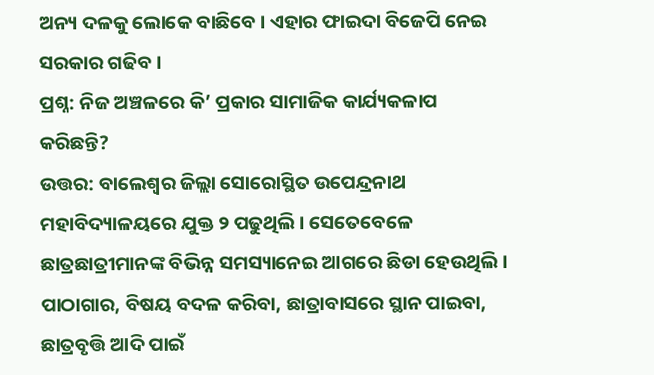ଅନ୍ୟ ଦଳକୁ ଲୋକେ ବାଛିବେ । ଏହାର ଫାଇଦା ବିଜେପି ନେଇ ସରକାର ଗଢିବ ।
ପ୍ରଶ୍ନ: ନିଜ ଅଞ୍ଚଳରେ କି’ ପ୍ରକାର ସାମାଜିକ କାର୍ଯ୍ୟକଳାପ କରିଛନ୍ତି?
ଉତ୍ତର: ବାଲେଶ୍ୱର ଜିଲ୍ଲା ସୋରୋସ୍ଥିତ ଉପେନ୍ଦ୍ରନାଥ ମହାବିଦ୍ୟାଳୟରେ ଯୁକ୍ତ ୨ ପଢୁଥିଲି । ସେତେବେଳେ ଛାତ୍ରଛାତ୍ରୀମାନଙ୍କ ବିଭିନ୍ନ ସମସ୍ୟାନେଇ ଆଗରେ ଛିଡା ହେଉଥିଲି । ପାଠାଗାର, ବିଷୟ ବଦଳ କରିବା, ଛାତ୍ରାବାସରେ ସ୍ଥାନ ପାଇବା, ଛାତ୍ରବୃତ୍ତି ଆଦି ପାଇଁ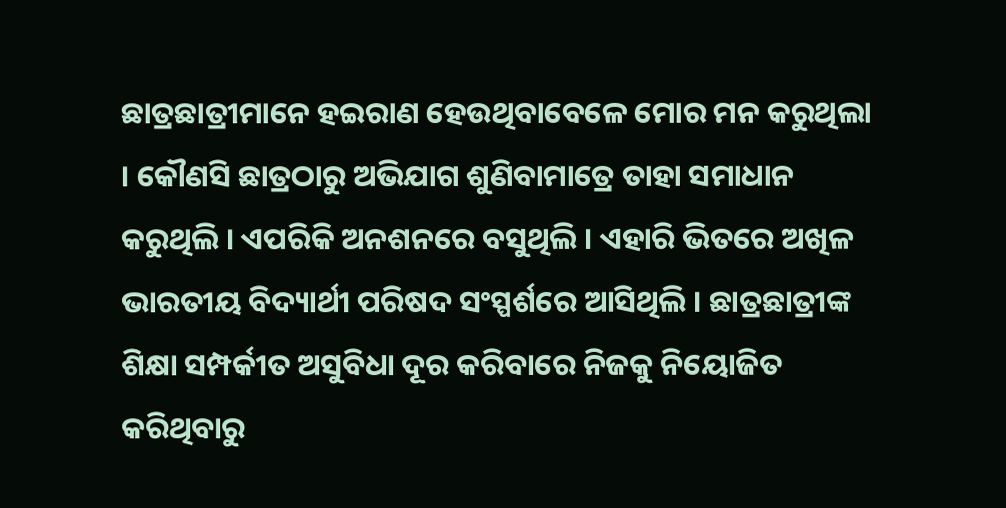ଛାତ୍ରଛାତ୍ରୀମାନେ ହଇରାଣ ହେଉଥିବାବେଳେ ମୋର ମନ କରୁଥିଲା । କୌଣସି ଛାତ୍ରଠାରୁ ଅଭିଯାଗ ଶୁଣିବାମାତ୍ରେ ତାହା ସମାଧାନ କରୁଥିଲି । ଏପରିକି ଅନଶନରେ ବସୁଥିଲି । ଏହାରି ଭିତରେ ଅଖିଳ ଭାରତୀୟ ବିଦ୍ୟାର୍ଥୀ ପରିଷଦ ସଂସ୍ପର୍ଶରେ ଆସିଥିଲି । ଛାତ୍ରଛାତ୍ରୀଙ୍କ ଶିକ୍ଷା ସମ୍ପର୍କୀତ ଅସୁବିଧା ଦୂର କରିବାରେ ନିଜକୁ ନିୟୋଜିତ କରିଥିବାରୁ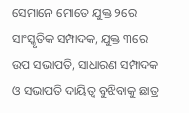ସେମାନେ ମୋତେ ଯୁକ୍ତ ୨ରେ ସାଂସ୍କୃତିକ ସମ୍ପାଦକ, ଯୁକ୍ତ ୩ରେ ଉପ ସଭାପତି, ସାଧାରଣ ସମ୍ପାଦକ ଓ ସଭାପତି ଦାୟିତ୍ୱ ବୁଝିବାକୁ ଛାତ୍ର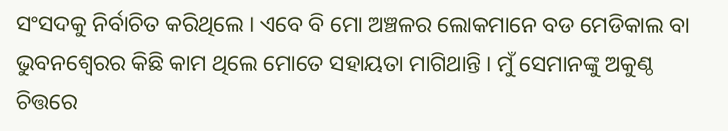ସଂସଦକୁ ନିର୍ବାଚିତ କରିଥିଲେ । ଏବେ ବି ମୋ ଅଞ୍ଚଳର ଲୋକମାନେ ବଡ ମେଡିକାଲ ବା ଭୁବନଶ୍ୱେରର କିଛି କାମ ଥିଲେ ମୋତେ ସହାୟତା ମାଗିଥାନ୍ତି । ମୁଁ ସେମାନଙ୍କୁ ଅକୁଣ୍ଠ ଚିତ୍ତରେ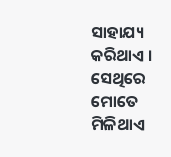ସାହାଯ୍ୟ କରିଥାଏ । ସେଥିରେ ମୋତେ ମିଳିଥାଏ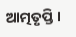ଆତ୍ମତୃପ୍ତି ।